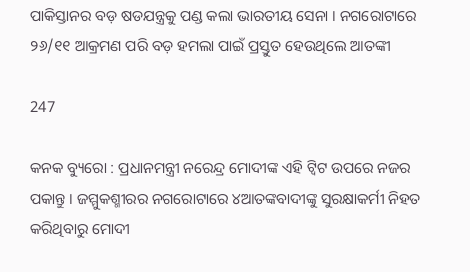ପାକିସ୍ତାନର ବଡ଼ ଷଡଯନ୍ତ୍ରକୁ ପଣ୍ଡ କଲା ଭାରତୀୟ ସେନା । ନଗରୋଟାରେ ୨୬/୧୧ ଆକ୍ରମଣ ପରି ବଡ଼ ହମଲା ପାଇଁ ପ୍ରସ୍ତୁତ ହେଉଥିଲେ ଆତଙ୍କୀ

247

କନକ ବ୍ୟୁରୋ : ପ୍ରଧାନମନ୍ତ୍ରୀ ନରେନ୍ଦ୍ର ମୋଦୀଙ୍କ ଏହି ଟ୍ୱିଟ ଉପରେ ନଜର ପକାନ୍ତୁ । ଜମ୍ମୁକଶ୍ମୀରର ନଗରୋଟାରେ ୪ଆତଙ୍କବାଦୀଙ୍କୁ ସୁରକ୍ଷାକର୍ମୀ ନିହତ କରିଥିବାରୁ ମୋଦୀ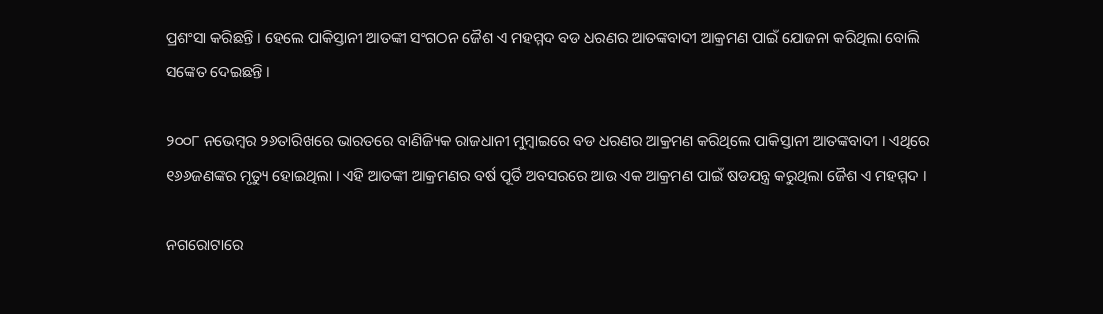ପ୍ରଶଂସା କରିଛନ୍ତି । ହେଲେ ପାକିସ୍ତାନୀ ଆତଙ୍କୀ ସଂଗଠନ ଜୈଶ ଏ ମହମ୍ମଦ ବଡ ଧରଣର ଆତଙ୍କବାଦୀ ଆକ୍ରମଣ ପାଇଁ ଯୋଜନା କରିଥିଲା ବୋଲି ସଙ୍କେତ ଦେଇଛନ୍ତି ।

୨୦୦୮ ନଭେମ୍ବର ୨୬ତାରିଖରେ ଭାରତରେ ବାଣିଜ୍ୟିକ ରାଜଧାନୀ ମୁମ୍ବାଇରେ ବଡ ଧରଣର ଆକ୍ରମଣ କରିଥିଲେ ପାକିସ୍ତାନୀ ଆତଙ୍କବାଦୀ । ଏଥିରେ ୧୬୬ଜଣଙ୍କର ମୃତ୍ୟୁ ହୋଇଥିଲା । ଏହି ଆତଙ୍କୀ ଆକ୍ରମଣର ବର୍ଷ ପୂର୍ତି ଅବସରରେ ଆଉ ଏକ ଆକ୍ରମଣ ପାଇଁ ଷଡଯନ୍ତ୍ର କରୁଥିଲା ଜୈଶ ଏ ମହମ୍ମଦ ।

ନଗରୋଟାରେ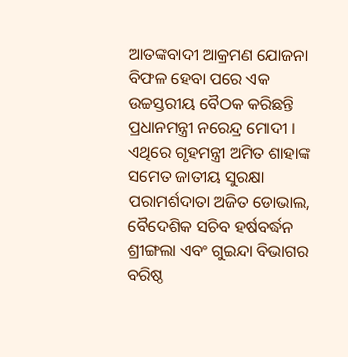ଆତଙ୍କବାଦୀ ଆକ୍ରମଣ ଯୋଜନା ବିଫଳ ହେବା ପରେ ଏକ ଉଚ୍ଚସ୍ତରୀୟ ବୈଠକ କରିଛନ୍ତି ପ୍ରଧାନମନ୍ତ୍ରୀ ନରେନ୍ଦ୍ର ମୋଦୀ । ଏଥିରେ ଗୃହମନ୍ତ୍ରୀ ଅମିତ ଶାହାଙ୍କ ସମେତ ଜାତୀୟ ସୁରକ୍ଷା ପରାମର୍ଶଦାତା ଅଜିତ ଡୋଭାଲ, ବୈଦେଶିକ ସଚିବ ହର୍ଷବର୍ଦ୍ଧନ ଶ୍ରୀଙ୍ଗଲା ଏବଂ ଗୁଇନ୍ଦା ବିଭାଗର ବରିଷ୍ଠ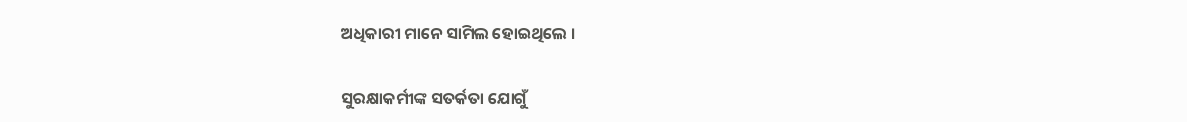ଅଧିକାରୀ ମାନେ ସାମିଲ ହୋଇଥିଲେ ।

ସୁରକ୍ଷାକର୍ମୀଙ୍କ ସତର୍କତା ଯୋଗୁଁ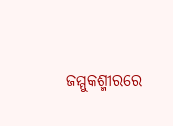ଜମ୍ମୁକଶ୍ମୀରରେ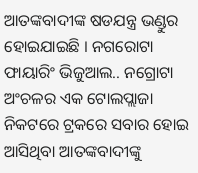ଆତଙ୍କବାଦୀଙ୍କ ଷଡଯନ୍ତ୍ର ଭଣ୍ଡୁର ହୋଇଯାଇଛି । ନଗରୋଟା ଫାୟାରିଂ ଭିଜୁଆଲ.. ନଗ୍ରୋଟା ଅଂଚଳର ଏକ ଟୋଲପ୍ଲାଜା ନିକଟରେ ଟ୍ରକରେ ସବାର ହୋଇ ଆସିଥିବା ଆତଙ୍କବାଦୀଙ୍କୁ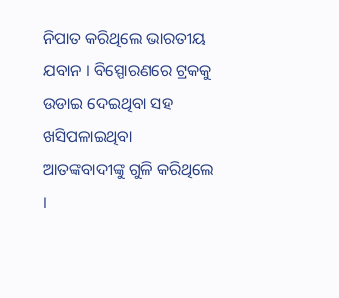ନିପାତ କରିଥିଲେ ଭାରତୀୟ ଯବାନ । ବିସ୍ପୋରଣରେ ଟ୍ରକକୁ ଉଡାଇ ଦେଇଥିବା ସହ ଖସିପଳାଇଥିବା ଆତଙ୍କବାଦୀଙ୍କୁ ଗୁଳି କରିଥିଲେ ।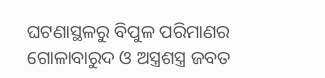ଘଟଣାସ୍ଥଳରୁ ବିପୁଳ ପରିମାଣର ଗୋଳାବାରୁଦ ଓ ଅସ୍ତ୍ରଶସ୍ତ୍ର ଜବତ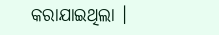କରାଯାଇଥିଲା ।